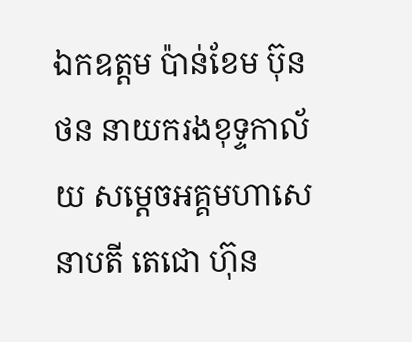ឯកឧត្តម ប៉ាន់ខែម ប៊ុនថន នាយករងខុទ្ទកាល័យ សម្ដេចអគ្គមហាសេនាបតី តេជោ ហ៊ុន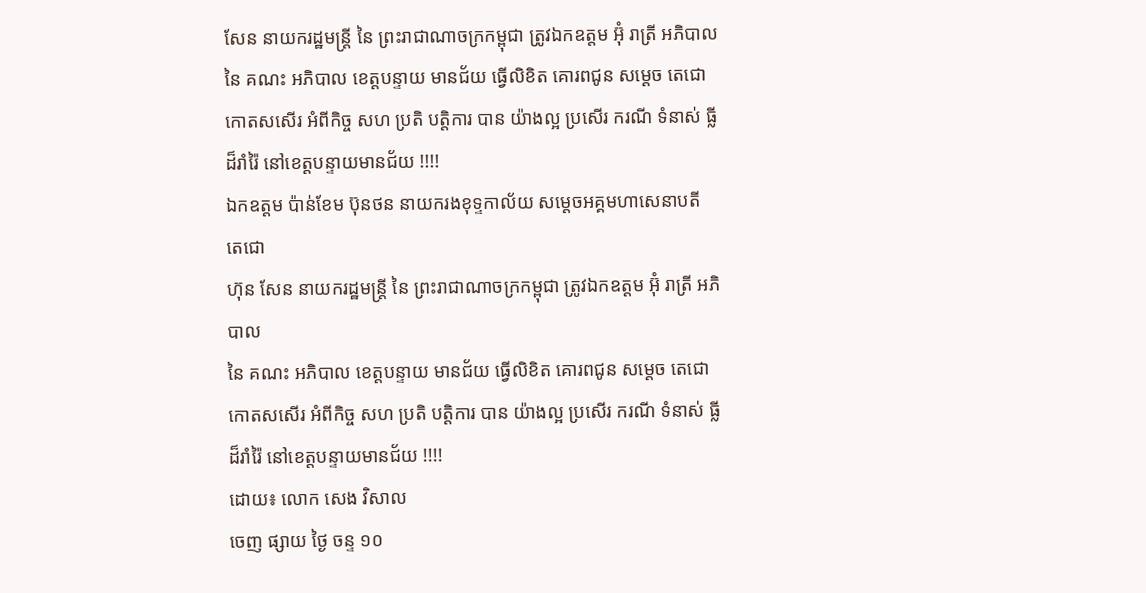សែន នាយករដ្ឋមន្ត្រី នៃ ព្រះរាជាណាចក្រកម្ពុជា ត្រូវឯកឧត្តម អ៊ុំ រាត្រី អភិបាល នៃ គណះ អភិបាល ខេត្តបន្ទាយ មានជ័យ ធ្វើលិខិត គោរពជូន សម្ដេច តេជោ កោតសសើរ អំពីកិច្ច សហ ប្រតិ បត្តិការ បាន យ៉ាងល្អ ប្រសើរ ករណី ទំនាស់ ធ្លី ដ៏រាំរ៉ៃ នៅខេត្តបន្ទាយមានជ័យ !!!!
ឯកឧត្តម ប៉ាន់ខែម ប៊ុនថន នាយករងខុទ្ទកាល័យ សម្ដេចអគ្គមហាសេនាបតី តេជោ
ហ៊ុន សែន នាយករដ្ឋមន្ត្រី នៃ ព្រះរាជាណាចក្រកម្ពុជា ត្រូវឯកឧត្តម អ៊ុំ រាត្រី អភិបាល
នៃ គណះ អភិបាល ខេត្តបន្ទាយ មានជ័យ ធ្វើលិខិត គោរពជូន សម្ដេច តេជោ កោតសសើរ អំពីកិច្ច សហ ប្រតិ បត្តិការ បាន យ៉ាងល្អ ប្រសើរ ករណី ទំនាស់ ធ្លី ដ៏រាំរ៉ៃ នៅខេត្តបន្ទាយមានជ័យ !!!!
ដោយ៖ លោក សេង វិសាល
ចេញ ផ្សាយ ថ្ងៃ ចន្ទ ១០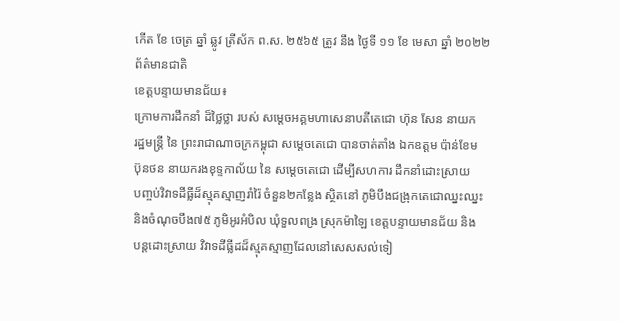កើត ខែ ចេត្រ ឆ្នាំ ឆ្លូវ ត្រីស័ក ព.ស. ២៥៦៥ ត្រូវ នឹង ថ្ងៃទី ១១ ខែ មេសា ឆ្នាំ ២០២២
ព័ត៌មានជាតិ
ខេត្តបន្ទាយមានជ័យ៖
ក្រោមការដឹកនាំ ដ៏ថ្លៃថ្លា របស់ សម្ដេចអគ្គមហាសេនាបតីតេជោ ហ៊ុន សែន នាយក
រដ្ឋមន្ត្រី នៃ ព្រះរាជាណាចក្រកម្ពុជា សម្ដេចតេជោ បានចាត់តាំង ឯកឧត្តម ប៉ាន់ខែម
ប៊ុនថន នាយករងខុទ្ទកាល័យ នៃ សម្ដេចតេជោ ដើម្បីសហការ ដឹកនាំដោះស្រាយ
បញ្ចប់វិវាទដីធ្លីដ៏ស្មុគស្មាញរាំរ៉ៃ ចំនួន២កន្លែង ស្ថិតនៅ ភូមិបឹងជង្រុកតេជោឈ្នះឈ្នះ
និងចំណុចបឹង៧៥ ភូមិអូរអំបិល ឃុំទួលពង្រ ស្រុកម៉ាឡៃ ខេត្តបន្ទាយមានជ័យ និង
បន្តដោះស្រាយ វិវាទដីធ្លីដដ៏ស្មុគស្មាញដែលនៅសេសសល់ទៀ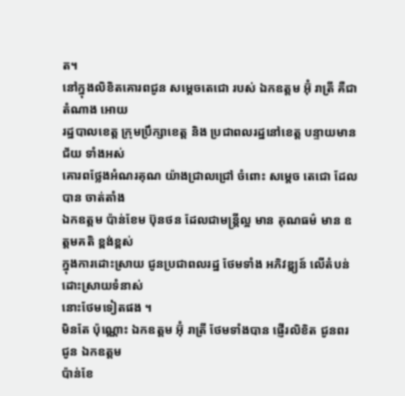ត។
នៅក្នុងលិខិតគោរពជូន សម្ដេចតេជោ របស់ ឯកឧត្តម អ៊ុំ រាត្រី គឺជា តំណាង អោយ
រដ្ឋបាលខេត្ត ក្រុមប្រឹក្សាខេត្ត និង ប្រជាពលរដ្ឋនៅខេត្ត បន្ទាយមានជ័យ ទាំងអស់
គោរពថ្លែងអំណរគុណ យ៉ាងជ្រាលជ្រៅ ចំពោះ សម្ដេច តេជោ ដែលបាន ចាត់តាំង
ឯកឧត្តម ប៉ាន់ខែម ប៊ុនថន ដែលជាមន្ត្រីល្អ មាន គុណធម៌ មាន ឧត្តមគតិ ខ្ពង់ខ្ពស់
ក្នុងការដោះស្រាយ ជូនប្រជាពលរដ្ឋ ថែមទាំង អភិវឌ្ឌ្យន៍ លើតំបន់ដោះស្រាយទំនាស់
នោះថែមទៀតផង ។
មិនតែ ប៉ុណ្ណោះ ឯកឧត្តម អ៊ុំ រាត្រី ថែមទាំងបាន ផ្ញើរលិខិត ជូនពរ ជូន ឯកឧត្តម
ប៉ាន់ខែ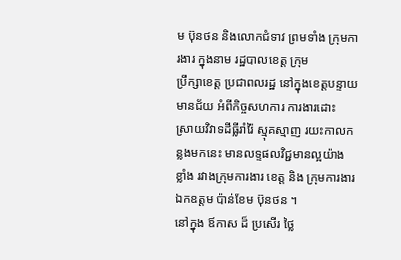ម ប៊ុនថន និងលោកជំទាវ ព្រមទាំង ក្រុមការងារ ក្នុងនាម រដ្ឋបាលខេត្ត ក្រុម
ប្រឹក្សាខេត្ត ប្រជាពលរដ្ឋ នៅក្នុងខេត្តបន្ទាយមានជ័យ អំពីកិច្ចសហការ ការងារដោះ
ស្រាយវិវាទដីធ្លីរាំរ៉ៃ ស្មុគស្មាញ រយះកាលកន្លងមកនេះ មានលទ្ទផលវិជ្ជមានល្អយ៉ាង
ខ្លាំង រវាងក្រុមការងារ ខេត្ត និង ក្រុមការងារ ឯកឧត្តម ប៉ាន់ខែម ប៊ុនថន ។
នៅក្នុង ឪកាស ដ៏ ប្រសើរ ថ្លៃ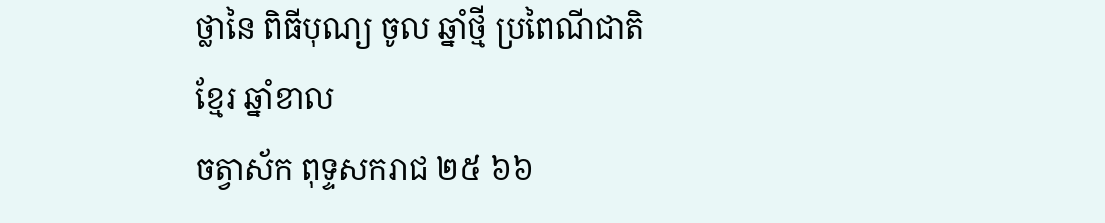ថ្លានៃ ពិធីបុណ្យ ចូល ឆ្នាំថ្មី ប្រពៃណីជាតិ ខ្មែរ ឆ្នាំខាល
ចត្វាស័ក ពុទ្ទសករាជ ២៥ ៦៦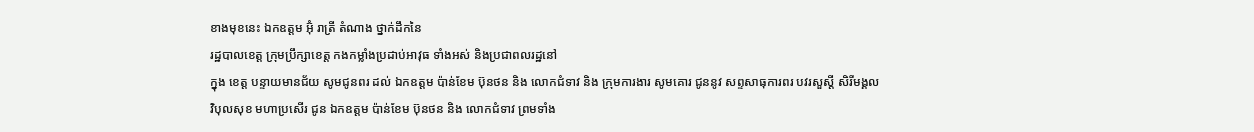ខាងមុខនេះ ឯកឧត្តម អ៊ុំ រាត្រី តំណាង ថ្នាក់ដឹកនៃ
រដ្ឋបាលខេត្ត ក្រុមប្រឹក្សាខេត្ត កងកម្លាំងប្រដាប់អាវុធ ទាំងអស់ និងប្រជាពលរដ្ឋនៅ
ក្នុង ខេត្ត បន្ទាយមានជ័យ សូមជូនពរ ដល់ ឯកឧត្តម ប៉ាន់ខែម ប៊ុនថន និង លោកជំទាវ និង ក្រុមការងារ សូមគោរ ជូននូវ សព្ទសាធុការពរ បវរសួស្ដី សិរីមង្គល
វិបុលសុខ មហាប្រសើរ ជូន ឯកឧត្តម ប៉ាន់ខែម ប៊ុនថន និង លោកជំទាវ ព្រមទាំង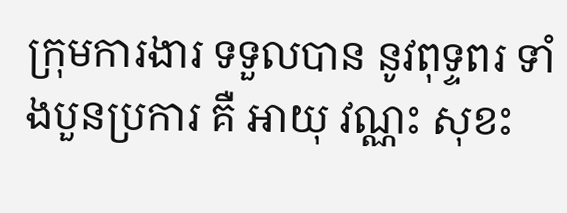ក្រុមការងារ ទទួលបាន នូវពុទ្ទពរ ទាំងបួនប្រការ គឺ អាយុ វណ្ណះ សុខះ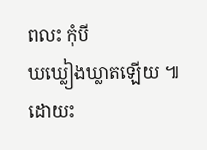ពលះ កុំបី
ឃឃ្លៀងឃ្លាតឡើយ ៕
ដោយះ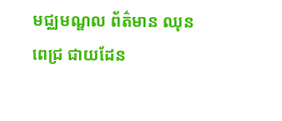មជ្ឈមណ្ឌល ព័ត៌មាន ឈុន ពេជ្រ ជាយដែន